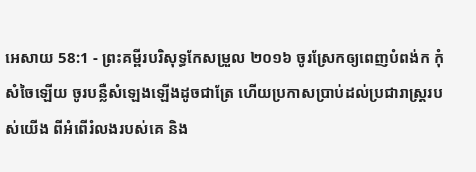អេសាយ 58:1 - ព្រះគម្ពីរបរិសុទ្ធកែសម្រួល ២០១៦ ចូរស្រែកឲ្យពេញបំពង់ក កុំសំចៃឡើយ ចូរបន្លឺសំឡេងឡើងដូចជាត្រែ ហើយប្រកាសប្រាប់ដល់ប្រជារាស្ត្ររបស់យើង ពីអំពើរំលងរបស់គេ និង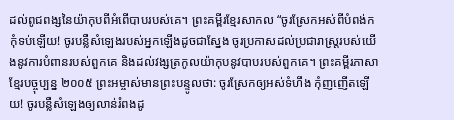ដល់ពូជពង្សនៃយ៉ាកុបពីអំពើបាបរបស់គេ។ ព្រះគម្ពីរខ្មែរសាកល “ចូរស្រែកអស់ពីបំពង់ក កុំទប់ឡើយ! ចូរបន្លឺសំឡេងរបស់អ្នកឡើងដូចជាស្នែង ចូរប្រកាសដល់ប្រជារាស្ត្ររបស់យើងនូវការបំពានរបស់ពួកគេ និងដល់វង្សត្រកូលយ៉ាកុបនូវបាបរបស់ពួកគេ។ ព្រះគម្ពីរភាសាខ្មែរបច្ចុប្បន្ន ២០០៥ ព្រះអម្ចាស់មានព្រះបន្ទូលថា: ចូរស្រែកឲ្យអស់ទំហឹង កុំញញើតឡើយ! ចូរបន្លឺសំឡេងឲ្យលាន់រំពងដូ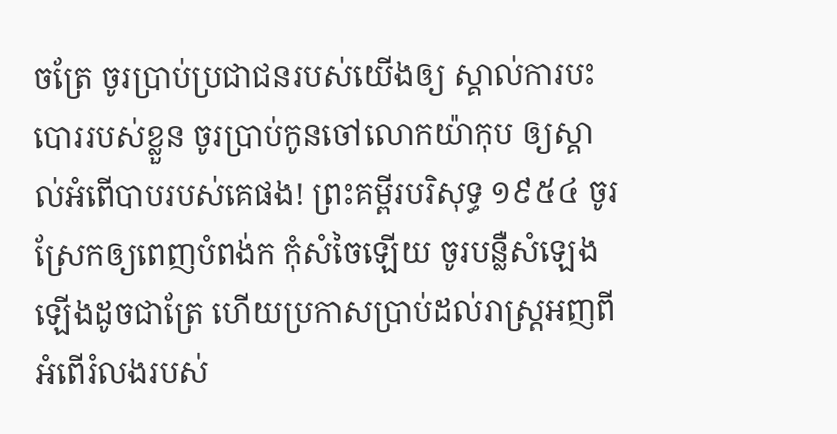ចត្រែ ចូរប្រាប់ប្រជាជនរបស់យើងឲ្យ ស្គាល់ការបះបោររបស់ខ្លួន ចូរប្រាប់កូនចៅលោកយ៉ាកុប ឲ្យស្គាល់អំពើបាបរបស់គេផង! ព្រះគម្ពីរបរិសុទ្ធ ១៩៥៤ ចូរស្រែកឲ្យពេញបំពង់ក កុំសំចៃឡើយ ចូរបន្លឺសំឡេងឡើងដូចជាត្រែ ហើយប្រកាសប្រាប់ដល់រាស្ត្រអញពីអំពើរំលងរបស់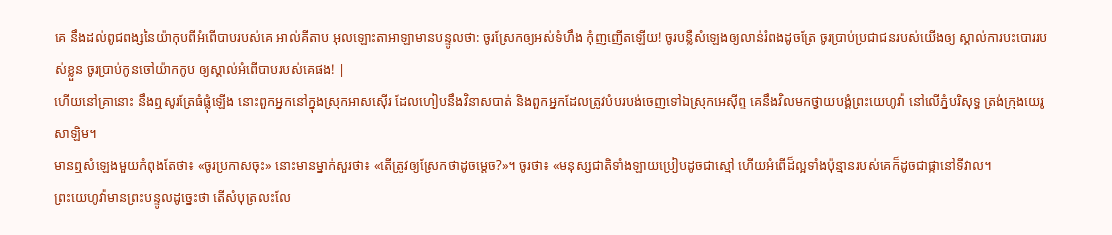គេ នឹងដល់ពូជពង្សនៃយ៉ាកុបពីអំពើបាបរបស់គេ អាល់គីតាប អុលឡោះតាអាឡាមានបន្ទូលថា: ចូរស្រែកឲ្យអស់ទំហឹង កុំញញើតឡើយ! ចូរបន្លឺសំឡេងឲ្យលាន់រំពងដូចត្រែ ចូរប្រាប់ប្រជាជនរបស់យើងឲ្យ ស្គាល់ការបះបោររបស់ខ្លួន ចូរប្រាប់កូនចៅយ៉ាកកូប ឲ្យស្គាល់អំពើបាបរបស់គេផង! |
ហើយនៅគ្រានោះ នឹងឮសូរត្រែធំផ្លុំឡើង នោះពួកអ្នកនៅក្នុងស្រុកអាសស៊ើរ ដែលហៀបនឹងវិនាសបាត់ និងពួកអ្នកដែលត្រូវបំបរបង់ចេញទៅឯស្រុកអេស៊ីព្ទ គេនឹងវិលមកថ្វាយបង្គំព្រះយេហូវ៉ា នៅលើភ្នំបរិសុទ្ធ ត្រង់ក្រុងយេរូសាឡិម។
មានឮសំឡេងមួយកំពុងតែថា៖ «ចូរប្រកាសចុះ» នោះមានម្នាក់សួរថា៖ «តើត្រូវឲ្យស្រែកថាដូចម្តេច?»។ ចូរថា៖ «មនុស្សជាតិទាំងឡាយប្រៀបដូចជាស្មៅ ហើយអំពើដ៏ល្អទាំងប៉ុន្មានរបស់គេក៏ដូចជាផ្កានៅទីវាល។
ព្រះយេហូវ៉ាមានព្រះបន្ទូលដូច្នេះថា តើសំបុត្រលះលែ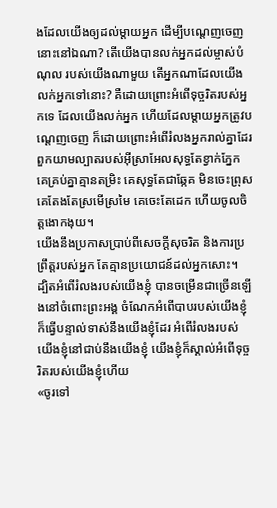ងដែលយើងឲ្យដល់ម្តាយអ្នក ដើម្បីបណ្តេញចេញនោះនៅឯណា? តើយើងបានលក់អ្នកដល់ម្ចាស់បំណុល របស់យើងណាមួយ តើអ្នកណាដែលយើងលក់អ្នកទៅនោះ? គឺដោយព្រោះអំពើទុច្ចរិតរបស់អ្នកទេ ដែលយើងលក់អ្នក ហើយដែលម្តាយអ្នកត្រូវបណ្តេញចេញ ក៏ដោយព្រោះអំពើរំលងអ្នករាល់គ្នាដែរ
ពួកយាមល្បាតរបស់អ៊ីស្រាអែលសុទ្ធតែខ្វាក់ភ្នែក គេគ្រប់គ្នាគ្មានតម្រិះ គេសុទ្ធតែជាឆ្កែគ មិនចេះព្រុស គេតែងតែស្រមើស្រមៃ គេចេះតែដេក ហើយចូលចិត្តងោកងុយ។
យើងនឹងប្រកាសប្រាប់ពីសេចក្ដីសុចរិត និងការប្រព្រឹត្តរបស់អ្នក តែគ្មានប្រយោជន៍ដល់អ្នកសោះ។
ដ្បិតអំពើរំលងរបស់យើងខ្ញុំ បានចម្រើនជាច្រើនឡើងនៅចំពោះព្រះអង្គ ចំណែកអំពើបាបរបស់យើងខ្ញុំ ក៏ធ្វើបន្ទាល់ទាស់នឹងយើងខ្ញុំដែរ អំពើរំលងរបស់យើងខ្ញុំនៅជាប់នឹងយើងខ្ញុំ យើងខ្ញុំក៏ស្គាល់អំពើទុច្ចរិតរបស់យើងខ្ញុំហើយ
«ចូរទៅ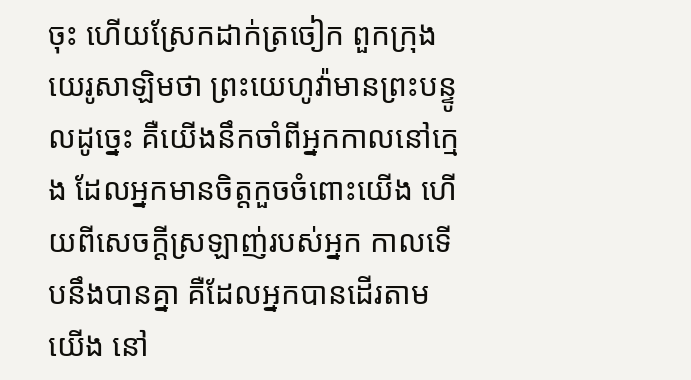ចុះ ហើយស្រែកដាក់ត្រចៀក ពួកក្រុងយេរូសាឡិមថា ព្រះយេហូវ៉ាមានព្រះបន្ទូលដូច្នេះ គឺយើងនឹកចាំពីអ្នកកាលនៅក្មេង ដែលអ្នកមានចិត្តកួចចំពោះយើង ហើយពីសេចក្ដីស្រឡាញ់របស់អ្នក កាលទើបនឹងបានគ្នា គឺដែលអ្នកបានដើរតាមយើង នៅ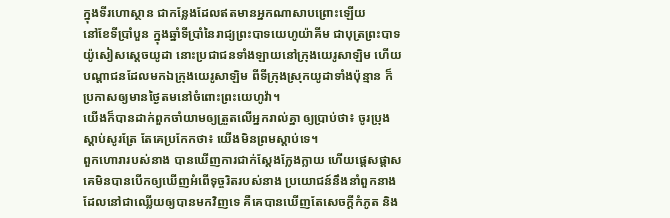ក្នុងទីរហោស្ថាន ជាកន្លែងដែលឥតមានអ្នកណាសាបព្រោះឡើយ
នៅខែទីប្រាំបួន ក្នុងឆ្នាំទីប្រាំនៃរាជ្យព្រះបាទយេហូយ៉ាគីម ជាបុត្រព្រះបាទយ៉ូសៀសស្តេចយូដា នោះប្រជាជនទាំងឡាយនៅក្រុងយេរូសាឡិម ហើយបណ្ដាជនដែលមកឯក្រុងយេរូសាឡិម ពីទីក្រុងស្រុកយូដាទាំងប៉ុន្មាន ក៏ប្រកាសឲ្យមានថ្ងៃតមនៅចំពោះព្រះយេហូវ៉ា។
យើងក៏បានដាក់ពួកចាំយាមឲ្យត្រួតលើអ្នករាល់គ្នា ឲ្យប្រាប់ថា៖ ចូរប្រុងស្តាប់សូរត្រែ តែគេប្រកែកថា៖ យើងមិនព្រមស្តាប់ទេ។
ពួកហោរារបស់នាង បានឃើញការជាក់ស្តែងក្លែងក្លាយ ហើយផ្តេសផ្តាស គេមិនបានបើកឲ្យឃើញអំពើទុច្ចរិតរបស់នាង ប្រយោជន៍នឹងនាំពួកនាង ដែលនៅជាឈ្លើយឲ្យបានមកវិញទេ គឺគេបានឃើញតែសេចក្ដីកំភូត និង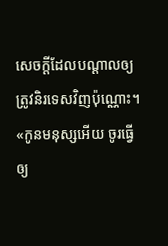សេចក្ដីដែលបណ្ដាលឲ្យត្រូវនិរទេសវិញប៉ុណ្ណោះ។
«កូនមនុស្សអើយ ចូរធ្វើឲ្យ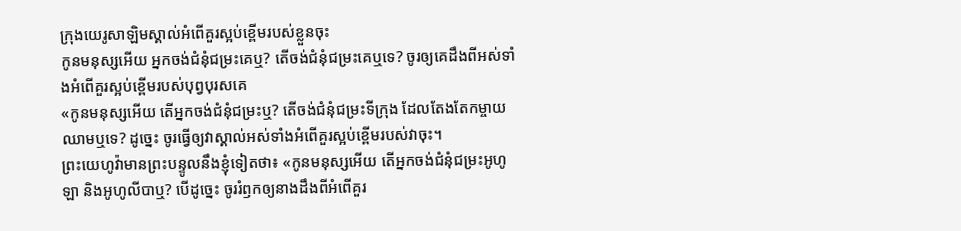ក្រុងយេរូសាឡិមស្គាល់អំពើគួរស្អប់ខ្ពើមរបស់ខ្លួនចុះ
កូនមនុស្សអើយ អ្នកចង់ជំនុំជម្រះគេឬ? តើចង់ជំនុំជម្រះគេឬទេ? ចូរឲ្យគេដឹងពីអស់ទាំងអំពើគួរស្អប់ខ្ពើមរបស់បុព្វបុរសគេ
«កូនមនុស្សអើយ តើអ្នកចង់ជំនុំជម្រះឬ? តើចង់ជំនុំជម្រះទីក្រុង ដែលតែងតែកម្ចាយឈាមឬទេ? ដូច្នេះ ចូរធ្វើឲ្យវាស្គាល់អស់ទាំងអំពើគួរស្អប់ខ្ពើមរបស់វាចុះ។
ព្រះយេហូវ៉ាមានព្រះបន្ទូលនឹងខ្ញុំទៀតថា៖ «កូនមនុស្សអើយ តើអ្នកចង់ជំនុំជម្រះអូហូឡា និងអូហូលីបាឬ? បើដូច្នេះ ចូររំឭកឲ្យនាងដឹងពីអំពើគួរ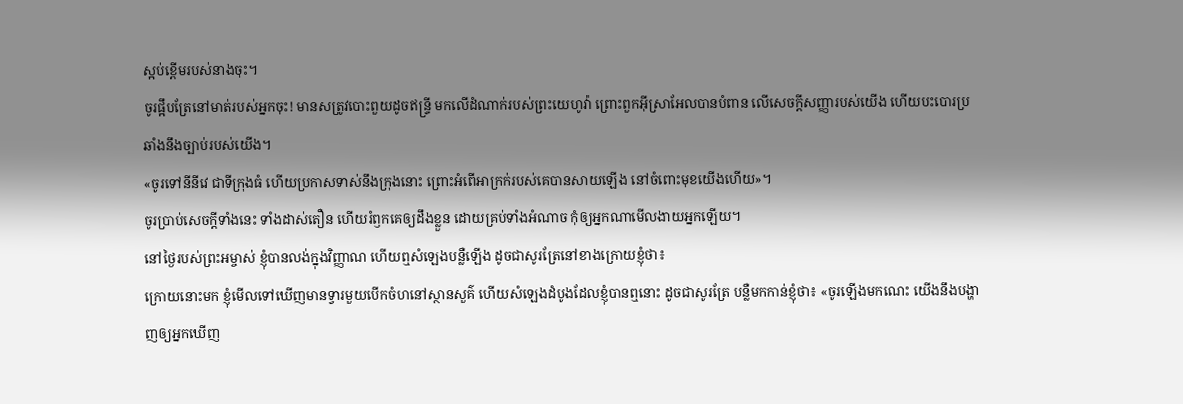ស្អប់ខ្ពើមរបស់នាងចុះ។
ចូរផ្អឹបត្រែនៅមាត់របស់អ្នកចុះ! មានសត្រូវបោះពួយដូចឥន្ទ្រី មកលើដំណាក់របស់ព្រះយេហូវ៉ា ព្រោះពួកអ៊ីស្រាអែលបានបំពាន លើសេចក្ដីសញ្ញារបស់យើង ហើយបះបោរប្រឆាំងនឹងច្បាប់របស់យើង។
«ចូរទៅនីនីវេ ជាទីក្រុងធំ ហើយប្រកាសទាស់នឹងក្រុងនោះ ព្រោះអំពើអាក្រក់របស់គេបានសាយឡើង នៅចំពោះមុខយើងហើយ»។
ចូរប្រាប់សេចក្ដីទាំងនេះ ទាំងដាស់តឿន ហើយរំឭកគេឲ្យដឹងខ្លួន ដោយគ្រប់ទាំងអំណាច កុំឲ្យអ្នកណាមើលងាយអ្នកឡើយ។
នៅថ្ងៃរបស់ព្រះអម្ចាស់ ខ្ញុំបានលង់ក្នុងវិញ្ញាណ ហើយឮសំឡេងបន្លឺឡើង ដូចជាសូរត្រែនៅខាងក្រោយខ្ញុំថា៖
ក្រោយនោះមក ខ្ញុំមើលទៅឃើញមានទ្វារមួយបើកចំហនៅស្ថានសួគ៌ ហើយសំឡេងដំបូងដែលខ្ញុំបានឮនោះ ដូចជាសូរត្រែ បន្លឺមកកាន់ខ្ញុំថា៖ «ចូរឡើងមកណេះ យើងនឹងបង្ហាញឲ្យអ្នកឃើញ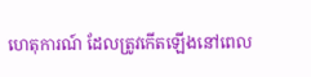ហេតុការណ៍ ដែលត្រូវកើតឡើងនៅពេល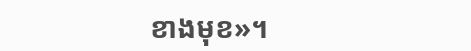ខាងមុខ»។